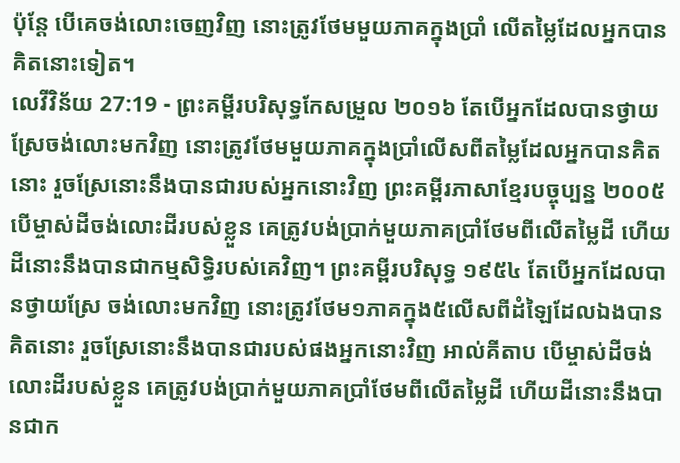ប៉ុន្តែ បើគេចង់លោះចេញវិញ នោះត្រូវថែមមួយភាគក្នុងប្រាំ លើតម្លៃដែលអ្នកបានគិតនោះទៀត។
លេវីវិន័យ 27:19 - ព្រះគម្ពីរបរិសុទ្ធកែសម្រួល ២០១៦ តែបើអ្នកដែលបានថ្វាយស្រែចង់លោះមកវិញ នោះត្រូវថែមមួយភាគក្នុងប្រាំលើសពីតម្លៃដែលអ្នកបានគិតនោះ រួចស្រែនោះនឹងបានជារបស់អ្នកនោះវិញ ព្រះគម្ពីរភាសាខ្មែរបច្ចុប្បន្ន ២០០៥ បើម្ចាស់ដីចង់លោះដីរបស់ខ្លួន គេត្រូវបង់ប្រាក់មួយភាគប្រាំថែមពីលើតម្លៃដី ហើយដីនោះនឹងបានជាកម្មសិទ្ធិរបស់គេវិញ។ ព្រះគម្ពីរបរិសុទ្ធ ១៩៥៤ តែបើអ្នកដែលបានថ្វាយស្រែ ចង់លោះមកវិញ នោះត្រូវថែម១ភាគក្នុង៥លើសពីដំឡៃដែលឯងបានគិតនោះ រួចស្រែនោះនឹងបានជារបស់ផងអ្នកនោះវិញ អាល់គីតាប បើម្ចាស់ដីចង់លោះដីរបស់ខ្លួន គេត្រូវបង់ប្រាក់មួយភាគប្រាំថែមពីលើតម្លៃដី ហើយដីនោះនឹងបានជាក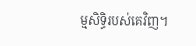ម្មសិទ្ធិរបស់គេវិញ។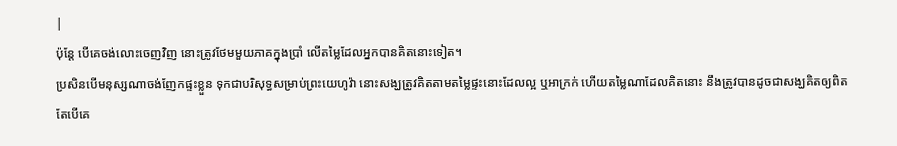|
ប៉ុន្តែ បើគេចង់លោះចេញវិញ នោះត្រូវថែមមួយភាគក្នុងប្រាំ លើតម្លៃដែលអ្នកបានគិតនោះទៀត។
ប្រសិនបើមនុស្សណាចង់ញែកផ្ទះខ្លួន ទុកជាបរិសុទ្ធសម្រាប់ព្រះយេហូវ៉ា នោះសង្ឃត្រូវគិតតាមតម្លៃផ្ទះនោះដែលល្អ ឬអាក្រក់ ហើយតម្លៃណាដែលគិតនោះ នឹងត្រូវបានដូចជាសង្ឃគិតឲ្យពិត
តែបើគេ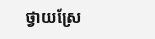ថ្វាយស្រែ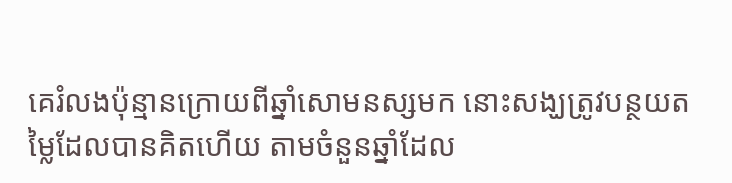គេរំលងប៉ុន្មានក្រោយពីឆ្នាំសោមនស្សមក នោះសង្ឃត្រូវបន្ថយតម្លៃដែលបានគិតហើយ តាមចំនួនឆ្នាំដែល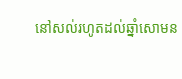នៅសល់រហូតដល់ឆ្នាំសោមន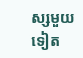ស្សមួយទៀត